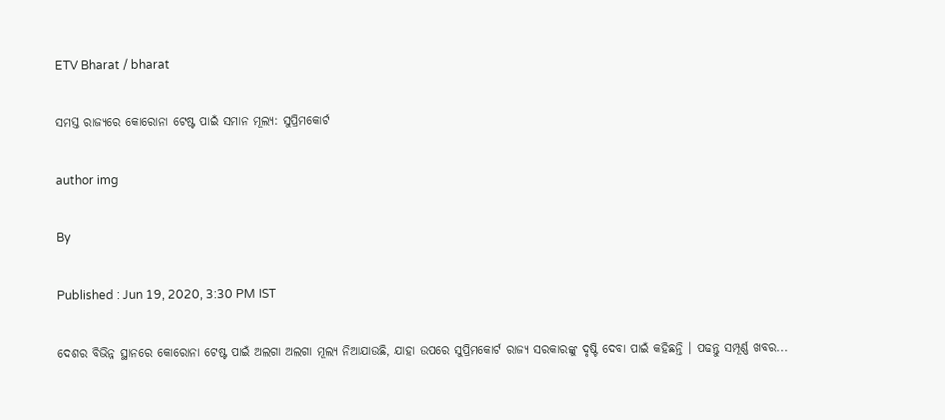ETV Bharat / bharat

ସମସ୍ତ ରାଜ୍ୟରେ କୋରୋନା ଟେଷ୍ଟ ପାଇଁ ସମାନ ମୂଲ୍ୟ: ସୁପ୍ରିମକୋର୍ଟ

author img

By

Published : Jun 19, 2020, 3:30 PM IST

ଦେଶର ବିଭିନ୍ନ ସ୍ଥାନରେ କୋରୋନା ଟେଷ୍ଟ ପାଇଁ ଅଲଗା ଅଲଗା ମୂଲ୍ୟ ନିଆଯାଉଛି, ଯାହା ଉପରେ ସୁପ୍ରିମକୋର୍ଟ ରାଜ୍ୟ ସରକାରଙ୍କୁ ଦୃଷ୍ଟି ଦେବା ପାଇଁ କହିଛନ୍ତି । ପଢନ୍ତୁ ସମ୍ପୂର୍ଣ୍ଣ ଖବର...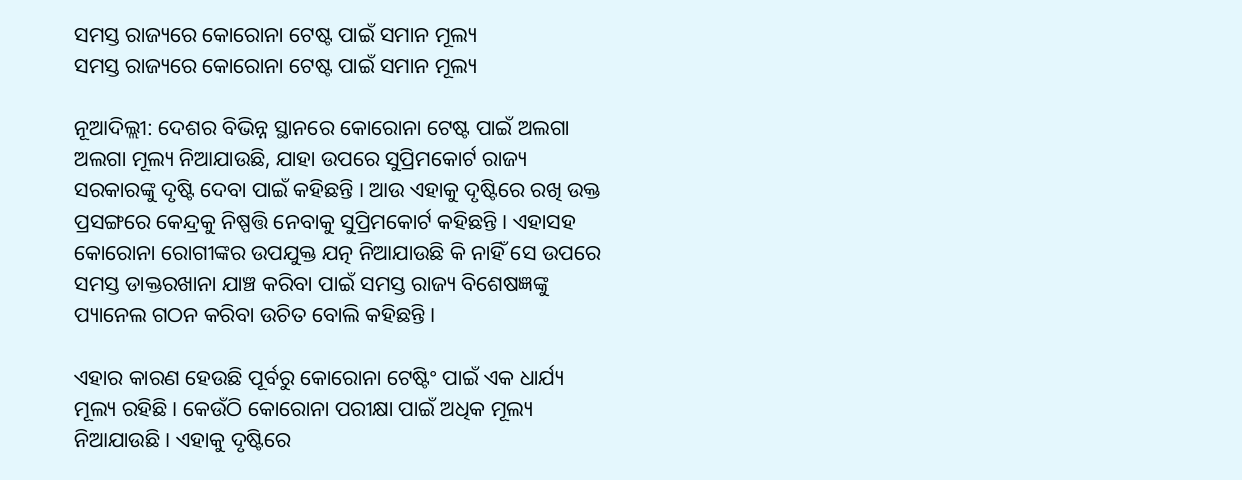ସମସ୍ତ ରାଜ୍ୟରେ କୋରୋନା ଟେଷ୍ଟ ପାଇଁ ସମାନ ମୂଲ୍ୟ
ସମସ୍ତ ରାଜ୍ୟରେ କୋରୋନା ଟେଷ୍ଟ ପାଇଁ ସମାନ ମୂଲ୍ୟ

ନୂଆଦିଲ୍ଲୀ: ଦେଶର ବିଭିନ୍ନ ସ୍ଥାନରେ କୋରୋନା ଟେଷ୍ଟ ପାଇଁ ଅଲଗା ଅଲଗା ମୂଲ୍ୟ ନିଆଯାଉଛି, ଯାହା ଉପରେ ସୁପ୍ରିମକୋର୍ଟ ରାଜ୍ୟ ସରକାରଙ୍କୁ ଦୃଷ୍ଟି ଦେବା ପାଇଁ କହିଛନ୍ତି । ଆଉ ଏହାକୁ ଦୃଷ୍ଟିରେ ରଖି ଉକ୍ତ ପ୍ରସଙ୍ଗରେ କେନ୍ଦ୍ରକୁ ନିଷ୍ପତ୍ତି ନେବାକୁ ସୁପ୍ରିମକୋର୍ଟ କହିଛନ୍ତି । ଏହାସହ କୋରୋନା ରୋଗୀଙ୍କର ଉପଯୁକ୍ତ ଯତ୍ନ ନିଆଯାଉଛି କି ନାହିଁ ସେ ଉପରେ ସମସ୍ତ ଡାକ୍ତରଖାନା ଯାଞ୍ଚ କରିବା ପାଇଁ ସମସ୍ତ ରାଜ୍ୟ ବିଶେଷଜ୍ଞଙ୍କୁ ପ୍ୟାନେଲ ଗଠନ କରିବା ଉଚିତ ବୋଲି କହିଛନ୍ତି ।

ଏହାର କାରଣ ହେଉଛି ପୂର୍ବରୁ କୋରୋନା ଟେଷ୍ଟିଂ ପାଇଁ ଏକ ଧାର୍ଯ୍ୟ ମୂଲ୍ୟ ରହିଛି । କେଉଁଠି କୋରୋନା ପରୀକ୍ଷା ପାଇଁ ଅଧିକ ମୂଲ୍ୟ ନିଆଯାଉଛି । ଏହାକୁ ଦୃଷ୍ଟିରେ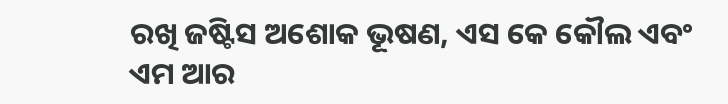ରଖି ଜଷ୍ଟିସ ଅଶୋକ ଭୂଷଣ, ଏସ କେ କୌଲ ଏବଂ ଏମ ଆର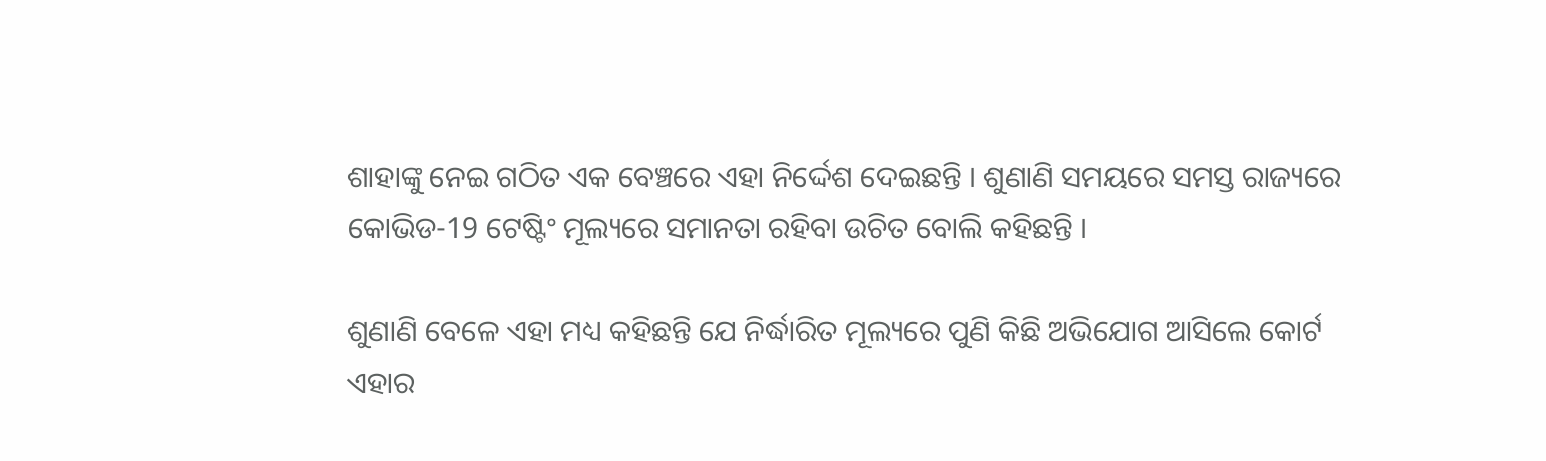ଶାହାଙ୍କୁ ନେଇ ଗଠିତ ଏକ ବେଞ୍ଚରେ ଏହା ନିର୍ଦ୍ଦେଶ ଦେଇଛନ୍ତି । ଶୁଣାଣି ସମୟରେ ସମସ୍ତ ରାଜ୍ୟରେ କୋଭିଡ-19 ଟେଷ୍ଟିଂ ମୂଲ୍ୟରେ ସମାନତା ରହିବା ଉଚିତ ବୋଲି କହିଛନ୍ତି ।

ଶୁଣାଣି ବେଳେ ଏହା ମଧ୍ୟ କହିଛନ୍ତି ଯେ ନିର୍ଦ୍ଧାରିତ ମୂଲ୍ୟରେ ପୁଣି କିଛି ଅଭିଯୋଗ ଆସିଲେ କୋର୍ଟ ଏହାର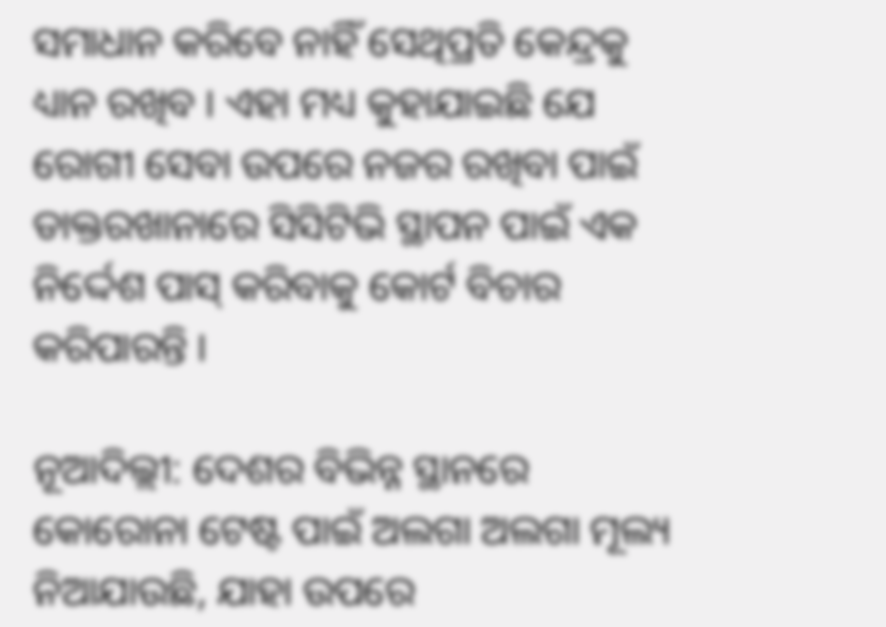ସମାଧାନ କରିବେ ନାହିଁ ସେଥିପ୍ରତି କେନ୍ଦ୍ରକୁ ଧ୍ୟାନ ରଖିବ । ଏହା ମଧ୍ୟ କୁହାଯାଇଛି ଯେ ରୋଗୀ ସେବା ଉପରେ ନଜର ରଖିବା ପାଇଁ ଡାକ୍ତରଖାନାରେ ସିସିଟିଭି ସ୍ଥାପନ ପାଇଁ ଏକ ନିର୍ଦ୍ଦେଶ ପାସ୍ କରିବାକୁ କୋର୍ଟ ବିଚାର କରିପାରନ୍ତି ।

ନୂଆଦିଲ୍ଲୀ: ଦେଶର ବିଭିନ୍ନ ସ୍ଥାନରେ କୋରୋନା ଟେଷ୍ଟ ପାଇଁ ଅଲଗା ଅଲଗା ମୂଲ୍ୟ ନିଆଯାଉଛି, ଯାହା ଉପରେ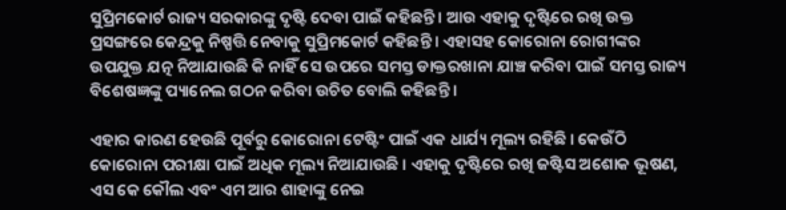ସୁପ୍ରିମକୋର୍ଟ ରାଜ୍ୟ ସରକାରଙ୍କୁ ଦୃଷ୍ଟି ଦେବା ପାଇଁ କହିଛନ୍ତି । ଆଉ ଏହାକୁ ଦୃଷ୍ଟିରେ ରଖି ଉକ୍ତ ପ୍ରସଙ୍ଗରେ କେନ୍ଦ୍ରକୁ ନିଷ୍ପତ୍ତି ନେବାକୁ ସୁପ୍ରିମକୋର୍ଟ କହିଛନ୍ତି । ଏହାସହ କୋରୋନା ରୋଗୀଙ୍କର ଉପଯୁକ୍ତ ଯତ୍ନ ନିଆଯାଉଛି କି ନାହିଁ ସେ ଉପରେ ସମସ୍ତ ଡାକ୍ତରଖାନା ଯାଞ୍ଚ କରିବା ପାଇଁ ସମସ୍ତ ରାଜ୍ୟ ବିଶେଷଜ୍ଞଙ୍କୁ ପ୍ୟାନେଲ ଗଠନ କରିବା ଉଚିତ ବୋଲି କହିଛନ୍ତି ।

ଏହାର କାରଣ ହେଉଛି ପୂର୍ବରୁ କୋରୋନା ଟେଷ୍ଟିଂ ପାଇଁ ଏକ ଧାର୍ଯ୍ୟ ମୂଲ୍ୟ ରହିଛି । କେଉଁଠି କୋରୋନା ପରୀକ୍ଷା ପାଇଁ ଅଧିକ ମୂଲ୍ୟ ନିଆଯାଉଛି । ଏହାକୁ ଦୃଷ୍ଟିରେ ରଖି ଜଷ୍ଟିସ ଅଶୋକ ଭୂଷଣ, ଏସ କେ କୌଲ ଏବଂ ଏମ ଆର ଶାହାଙ୍କୁ ନେଇ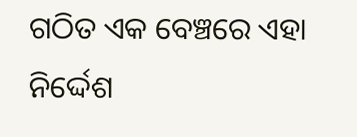ଗଠିତ ଏକ ବେଞ୍ଚରେ ଏହା ନିର୍ଦ୍ଦେଶ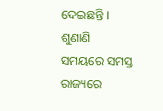ଦେଇଛନ୍ତି । ଶୁଣାଣି ସମୟରେ ସମସ୍ତ ରାଜ୍ୟରେ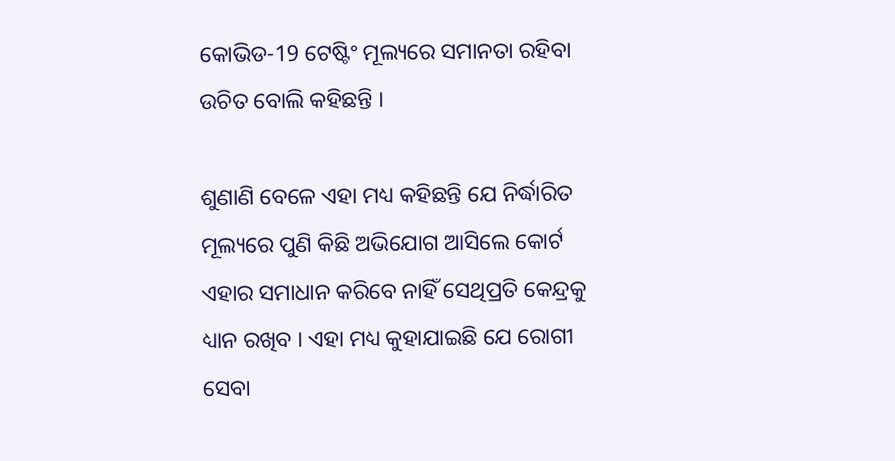କୋଭିଡ-19 ଟେଷ୍ଟିଂ ମୂଲ୍ୟରେ ସମାନତା ରହିବା ଉଚିତ ବୋଲି କହିଛନ୍ତି ।

ଶୁଣାଣି ବେଳେ ଏହା ମଧ୍ୟ କହିଛନ୍ତି ଯେ ନିର୍ଦ୍ଧାରିତ ମୂଲ୍ୟରେ ପୁଣି କିଛି ଅଭିଯୋଗ ଆସିଲେ କୋର୍ଟ ଏହାର ସମାଧାନ କରିବେ ନାହିଁ ସେଥିପ୍ରତି କେନ୍ଦ୍ରକୁ ଧ୍ୟାନ ରଖିବ । ଏହା ମଧ୍ୟ କୁହାଯାଇଛି ଯେ ରୋଗୀ ସେବା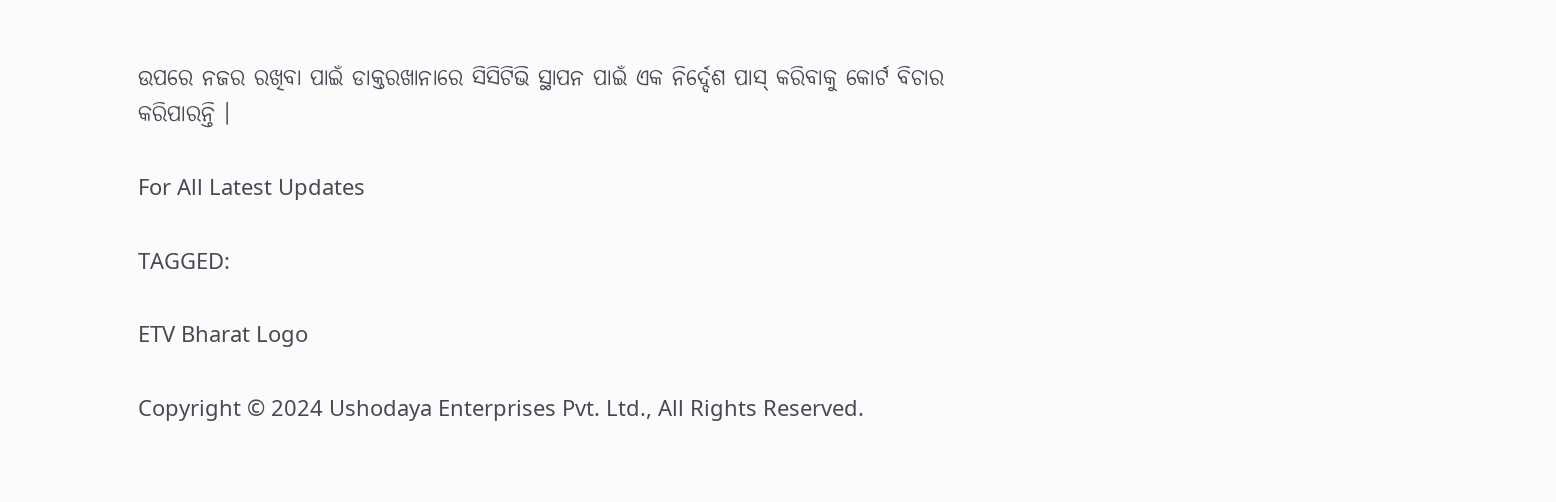ଉପରେ ନଜର ରଖିବା ପାଇଁ ଡାକ୍ତରଖାନାରେ ସିସିଟିଭି ସ୍ଥାପନ ପାଇଁ ଏକ ନିର୍ଦ୍ଦେଶ ପାସ୍ କରିବାକୁ କୋର୍ଟ ବିଚାର କରିପାରନ୍ତି ।

For All Latest Updates

TAGGED:

ETV Bharat Logo

Copyright © 2024 Ushodaya Enterprises Pvt. Ltd., All Rights Reserved.